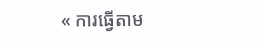« ការធ្វើតាម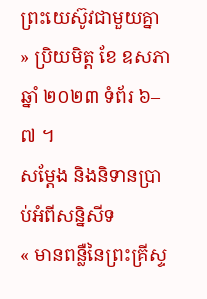ព្រះយេស៊ូវជាមួយគ្នា » ប្រិយមិត្ត ខែ ឧសភា ឆ្នាំ ២០២៣ ទំព័រ ៦–៧ ។
សម្ដែង និងនិទានប្រាប់អំពីសន្និសីទ
« មានពន្លឺនៃព្រះគ្រីស្ទ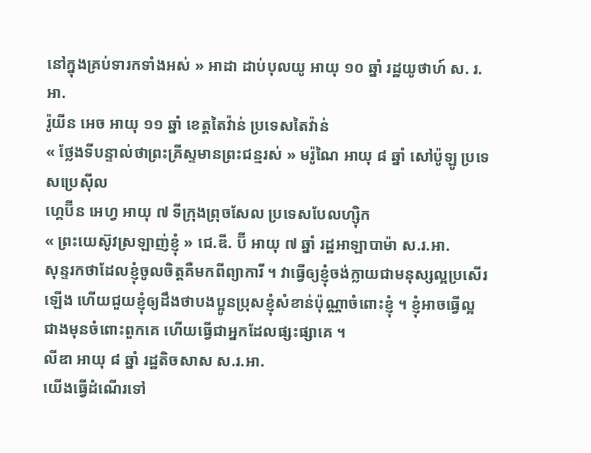នៅក្នុងគ្រប់ទារកទាំងអស់ » អាដា ដាប់បុលយូ អាយុ ១០ ឆ្នាំ រដ្ឋយូថាហ៍ ស. រ. អា.
រ៉ូយីន អេច អាយុ ១១ ឆ្នាំ ខេត្តតៃវ៉ាន់ ប្រទេសតៃវ៉ាន់
« ថ្លែងទីបន្ទាល់ថាព្រះគ្រីស្ទមានព្រះជន្មរស់ » មរ៉ូណៃ អាយុ ៨ ឆ្នាំ សៅប៉ូឡូ ប្រទេសប្រេស៊ីល
ហ្គេប៊ីន អេហ្វ អាយុ ៧ ទីក្រុងព្រុចសែល ប្រទេសបែលហ្ស៊ិក
« ព្រះយេស៊ូវស្រឡាញ់ខ្ញុំ » ជេ.ឌី. ប៊ី អាយុ ៧ ឆ្នាំ រដ្ឋអាឡាបាម៉ា ស.រ.អា.
សុន្ទរកថាដែលខ្ញុំចូលចិត្តគឺមកពីព្យាការី ។ វាធ្វើឲ្យខ្ញុំចង់ក្លាយជាមនុស្សល្អប្រសើរឡើង ហើយជួយខ្ញុំឲ្យដឹងថាបងប្អូនប្រុសខ្ញុំសំខាន់ប៉ុណ្ណាចំពោះខ្ញុំ ។ ខ្ញុំអាចធ្វើល្អជាងមុនចំពោះពួកគេ ហើយធ្វើជាអ្នកដែលផ្សះផ្សាគេ ។
លីឌា អាយុ ៨ ឆ្នាំ រដ្ឋតិចសាស ស.រ.អា.
យើងធ្វើដំណើរទៅ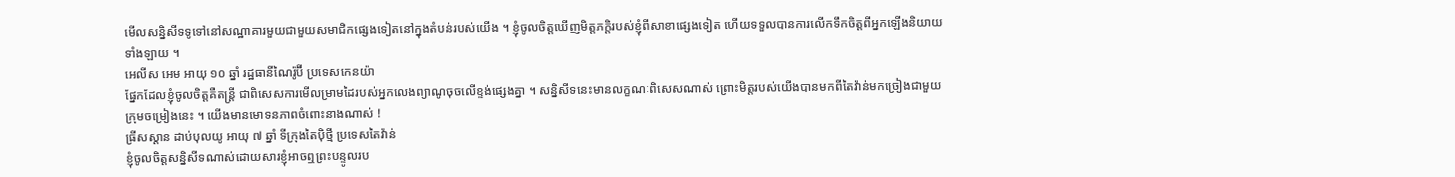មើលសន្និសីទទូទៅនៅសណ្ឋាគារមួយជាមួយសមាជិកផ្សេងទៀតនៅក្នុងតំបន់របស់យើង ។ ខ្ញុំចូលចិត្តឃើញមិត្តភក្តិរបស់ខ្ញុំពីសាខាផ្សេងទៀត ហើយទទួលបានការលើកទឹកចិត្តពីអ្នកឡើងនិយាយទាំងឡាយ ។
អេលីស អេម អាយុ ១០ ឆ្នាំ រដ្ឋធានីណៃរ៉ូប៊ី ប្រទេសកេនយ៉ា
ផ្នែកដែលខ្ញុំចូលចិត្តគឺតន្ត្រី ជាពិសេសការមើលម្រាមដៃរបស់អ្នកលេងព្យាណូចុចលើខ្ទង់ផ្សេងគ្នា ។ សន្និសីទនេះមានលក្ខណៈពិសេសណាស់ ព្រោះមិត្តរបស់យើងបានមកពីតៃវ៉ាន់មកច្រៀងជាមួយក្រុមចម្រៀងនេះ ។ យើងមានមោទនភាពចំពោះនាងណាស់ !
ធ្រីសស្តាន ដាប់បុលយូ អាយុ ៧ ឆ្នាំ ទីក្រុងតៃប៉ិថ្មី ប្រទេសតៃវ៉ាន់
ខ្ញុំចូលចិត្តសន្និសីទណាស់ដោយសារខ្ញុំអាចឮព្រះបន្ទូលរប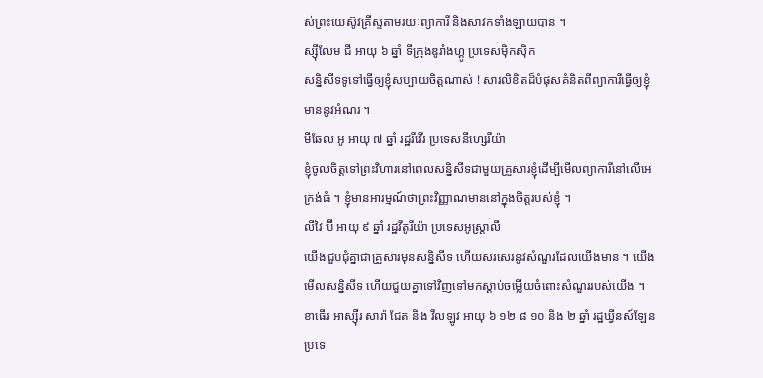ស់ព្រះយេស៊ូវគ្រីស្ទតាមរយៈព្យាការី និងសាវកទាំងឡាយបាន ។
ស្ស៊ីលែម ជី អាយុ ៦ ឆ្នាំ ទីក្រុងឌូរាំងហ្គូ ប្រទេសម៉ិកស៊ិក
សន្និសីទទូទៅធ្វើឲ្យខ្ញុំសប្បាយចិត្តណាស់ ! សារលិខិតដ៏បំផុសគំនិតពីព្យាការីធ្វើឲ្យខ្ញុំមាននូវអំណរ ។
មីឆែល អូ អាយុ ៧ ឆ្នាំ រដ្ឋរីវើរ ប្រទេសនីហ្សេរីយ៉ា
ខ្ញុំចូលចិត្តទៅព្រះវិហារនៅពេលសន្និសីទជាមួយគ្រួសារខ្ញុំដើម្បីមើលព្យាការីនៅលើអេក្រង់ធំ ។ ខ្ញុំមានអារម្មណ៍ថាព្រះវិញ្ញាណមាននៅក្នុងចិត្តរបស់ខ្ញុំ ។
លីវៃ ប៊ី អាយុ ៩ ឆ្នាំ រដ្ឋវីតូរីយ៉ា ប្រទេសអូស្ត្រាលី
យើងជួបជុំគ្នាជាគ្រួសារមុនសន្និសីទ ហើយសរសេរនូវសំណួរដែលយើងមាន ។ យើងមើលសន្និសីទ ហើយជួយគ្នាទៅវិញទៅមកស្តាប់ចម្លើយចំពោះសំណួររបស់យើង ។
ខាធើរ អាស្ស៊ឺរ សារ៉ា ជែត និង វីលឡូវ អាយុ ៦ ១២ ៨ ១០ និង ២ ឆ្នាំ រដ្ឋឃ្វីនស៍ឡែន ប្រទេ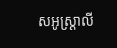សអូស្ត្រាលី